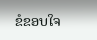ຂໍຂອບໃຈ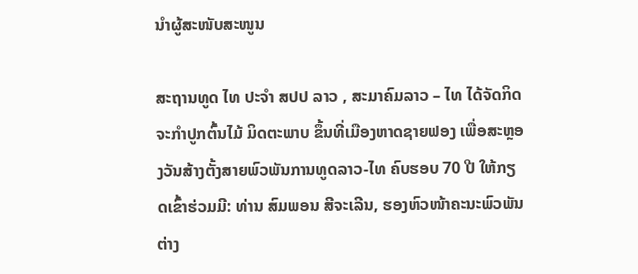ນຳຜູ້ສະໜັບສະໜູນ

ສະຖານທູດ ໄທ ປະຈຳ ສປປ ລາວ , ສະມາຄົມລາວ – ໄທ ໄດ້ຈັດກິດຈະກຳປູກຕົ້ນໄມ້ ມິດຕະພາບ ຂຶ້ນທີ່ເມືອງຫາດຊາຍຟອງ ເພື່ອສະຫຼອງວັນສ້າງຕັ້ງສາຍພົວພັນການທູດລາວ-ໄທ ຄົບຮອບ 70 ປີ ໃຫ້ກຽດເຂົ້າຮ່ວມມີ: ທ່ານ ສົມພອນ ສີຈະເລີນ, ຮອງຫົວໜ້າຄະນະພົວພັນຕ່າງ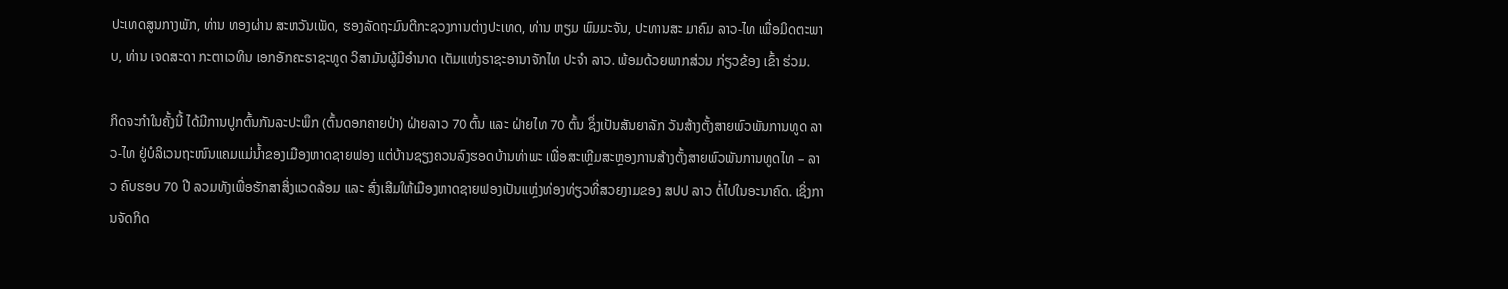ປະເທດສູນກາງພັກ, ທ່ານ ທອງຜ່ານ ສະຫວັນເພັດ, ຮອງລັດຖະມົນຕີກະຊວງການຕ່າງປະເທດ, ທ່ານ ຫຽມ ພົມມະຈັນ, ປະທານສະ ມາຄົມ ລາວ-ໄທ ເພື່ອມິດຕະພາບ, ທ່ານ ເຈດສະດາ ກະຕາເວທິນ ເອກອັກຄະຣາຊະທູດ ວິສາມັນຜູ້ມີອຳນາດ ເຕັມແຫ່ງຣາຊະອານາຈັກໄທ ປະຈຳ ລາວ. ພ້ອມດ້ວຍພາກສ່ວນ ກ່ຽວຂ້ອງ ເຂົ້າ ຮ່ວມ.

ກິດຈະກໍາໃນຄັ້ງນີ້ ໄດ້ມີການປູກຕົ້ນກັນລະປະພຶກ (ຕົ້ນດອກຄາຍປ່າ) ຝ່າຍລາວ 70 ຕົ້ນ ແລະ ຝ່າຍໄທ 70 ຕົ້ນ ຊຶ່ງເປັນສັນຍາລັກ ວັນສ້າງຕັ້ງສາຍພົວພັນການທູດ ລາວ-ໄທ ຢູ່ບໍລິເວນຖະໜົນແຄມແມ່ນ້ຳຂອງເມືອງຫາດຊາຍຟອງ ແຕ່ບ້ານຊຽງຄວນລົງຮອດບ້ານທ່າພະ ເພື່ອສະເຫຼີມສະຫຼອງການສ້າງຕັ້ງສາຍພົວພັນການທູດໄທ – ລາວ ຄົບຮອບ 70 ປີ ລວມທັງເພື່ອຮັກສາສິ່ງແວດລ້ອມ ແລະ ສົ່ງເສີມໃຫ້ເມືອງຫາດຊາຍຟອງເປັນແຫຼ່ງທ່ອງທ່ຽວທີ່ສວຍງາມຂອງ ສປປ ລາວ ຕໍ່ໄປໃນອະນາຄົດ. ເຊິ່ງການຈັດກິດ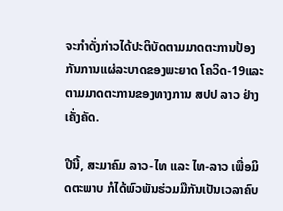ຈະກຳດັ່ງກ່າວໄດ້ປະຕິບັດຕາມມາດຕະການປ້ອງກັນການແຜ່ລະບາດຂອງພະຍາດ ໂຄວິດ-19ແລະ ຕາມມາດຕະການຂອງທາງການ ສປປ ລາວ ຢ່າງເຄັ່ງຄັດ.

ປີນີ້, ສະມາຄົມ ລາວ-ໄທ ແລະ ໄທ-ລາວ ເພື່ອມິດຕະພາບ ກໍໄດ້ພົວພັນຮ່ວມມືກັນເປັນເວລາຄົບ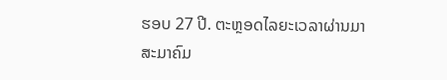ຮອບ 27 ປີ. ຕະຫຼອດໄລຍະເວລາຜ່ານມາ ສະມາຄົມ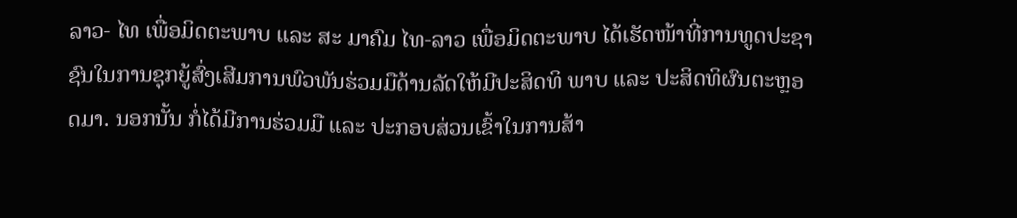ລາວ- ໄທ ເພື່ອມິດຕະພາບ ແລະ ສະ ມາຄົມ ໄທ-ລາວ ເພື່ອມິດຕະພາບ ໄດ້ເຮັດໜ້າທີ່ການທູດປະຊາຊົນໃນການຊຸກຍູ້ສົ່ງເສີມການພົວພັນຮ່ວມມືດ້ານລັດໃຫ້ມີປະສິດທິ ພາບ ແລະ ປະສິດທິຜົນຕະຫຼອດມາ. ນອກນັ້ນ ກໍ່ໄດ້ມີການຮ່ວມມື ແລະ ປະກອບສ່ວນເຂົ້າໃນການສ້າ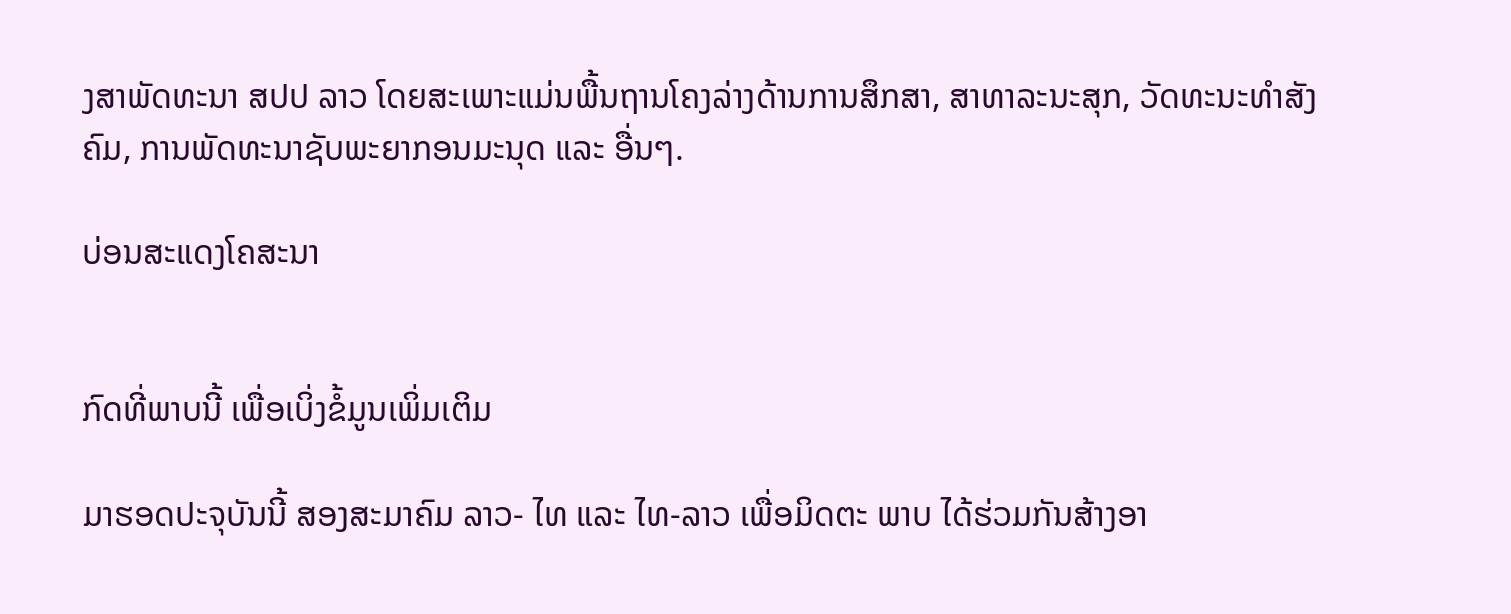ງສາພັດທະນາ ສປປ ລາວ ໂດຍສະເພາະແມ່ນພື້ນຖານໂຄງລ່າງດ້ານການສຶກສາ, ສາທາລະນະສຸກ, ວັດທະນະທຳສັງຄົມ, ການພັດທະນາຊັບພະຍາກອນມະນຸດ ແລະ ອື່ນໆ.

ບ່ອນສະແດງໂຄສະນາ


ກົດທີ່ພາບນີ້ ເພື່ອເບິ່ງຂໍ້ມູນເພິ່ມເຕິມ

ມາຮອດປະຈຸບັນນີ້ ສອງສະມາຄົມ ລາວ- ໄທ ແລະ ໄທ-ລາວ ເພື່ອມິດຕະ ພາບ ໄດ້ຮ່ວມກັນສ້າງອາ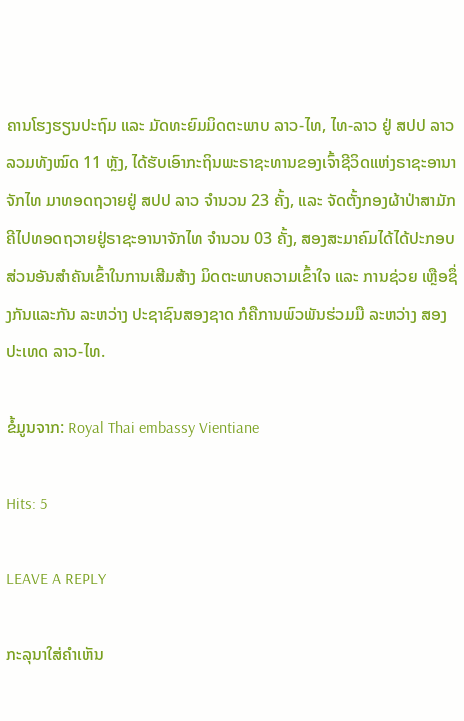ຄານໂຮງຮຽນປະຖົມ ແລະ ມັດທະຍົມມິດຕະພາບ ລາວ-ໄທ, ໄທ-ລາວ ຢູ່ ສປປ ລາວ ລວມທັງໝົດ 11 ຫຼັງ, ໄດ້ຮັບເອົາກະຖິນພະຣາຊະທານຂອງເຈົ້າຊີວິດແຫ່ງຣາຊະອານາຈັກໄທ ມາທອດຖວາຍຢູ່ ສປປ ລາວ ຈຳນວນ 23 ຄັ້ງ, ແລະ ຈັດຕັ້ງກອງຜ້າປ່າສາມັກຄີໄປທອດຖວາຍຢູ່ຣາຊະອານາຈັກໄທ ຈຳນວນ 03 ຄັ້ງ, ສອງສະມາຄົມໄດ້ໄດ້ປະກອບສ່ວນອັນສຳຄັນເຂົ້າໃນການເສີມສ້າງ ມິດຕະພາບຄວາມເຂົ້າໃຈ ແລະ ການຊ່ວຍ ເຫຼືອຊຶ່ງກັນແລະກັນ ລະຫວ່າງ ປະຊາຊົນສອງຊາດ ກໍຄືການພົວພັນຮ່ວມມື ລະຫວ່າງ ສອງປະເທດ ລາວ-ໄທ.

ຂໍ້ມູນຈາກ: Royal Thai embassy Vientiane

Hits: 5

LEAVE A REPLY

ກະລຸນາໃສ່ຄໍາເຫັນ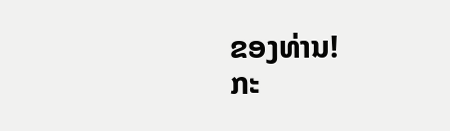ຂອງທ່ານ!
ກະ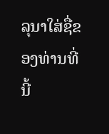ລຸນາໃສ່ຊື່ຂອງທ່ານທີ່ນີ້